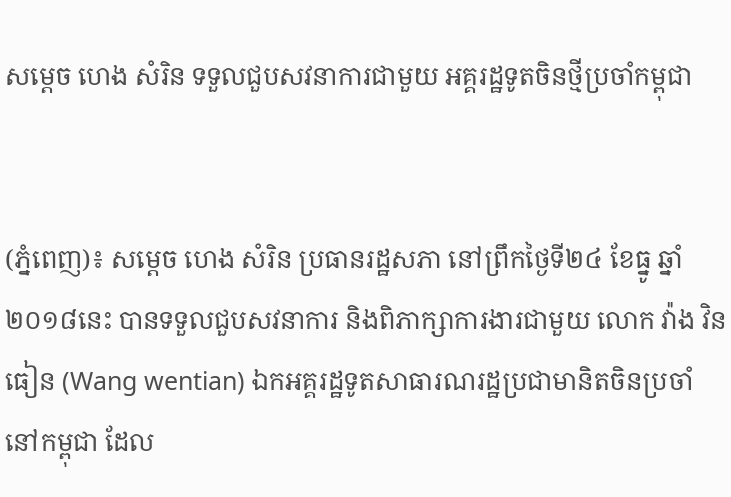សម្តេច ហេង សំរិន ទទួលជួបសវនាការជាមួយ អគ្គរដ្ឋទូតចិនថ្មីប្រចាំកម្ពុជា


(ភ្នំពេញ)៖ សម្តេច ហេង សំរិន ប្រធានរដ្ឋសភា នៅព្រឹកថ្ងៃទី២៤ ខែធ្នូ ឆ្នាំ២០១៨នេះ បានទទួលជួបសវនាការ និងពិភាក្សាការងារជាមួយ លោក វ៉ាង វិនធៀន (Wang wentian) ឯកអគ្គរដ្ឋទូតសាធារណរដ្ឋប្រជាមានិតចិនប្រចាំនៅកម្ពុជា ដែល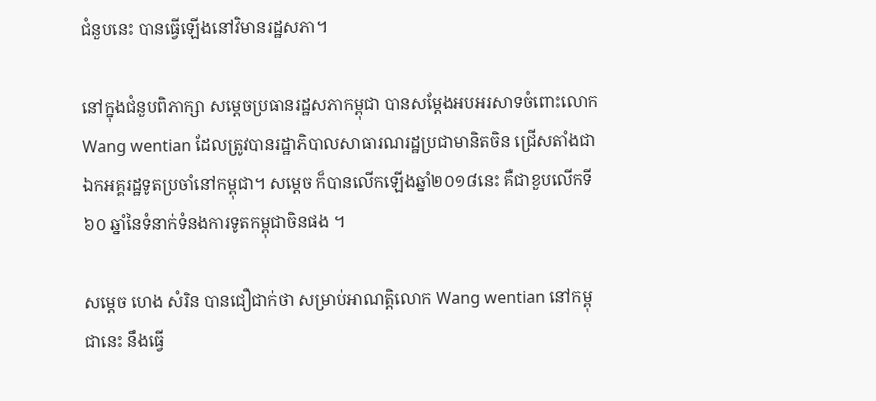ជំនួបនេះ បានធ្វើឡើងនៅវិមានរដ្ឋសភា។

នៅក្នុងជំនួបពិភាក្សា សម្តេចប្រធានរដ្ឋសភាកម្ពុជា បានសម្តែងអបអរសាទចំពោះលោក Wang wentian ដែលត្រូវបានរដ្ឋាភិបាលសាធារណរដ្ឋប្រជាមានិតចិន ជ្រើសតាំងជាឯកអគ្គរដ្ឋទូតប្រចាំនៅកម្ពុជា។ សម្តេច ក៏បានលើកឡើងឆ្នាំ២០១៨នេះ គឺជាខួបលើកទី៦០ ឆ្នាំនៃទំនាក់ទំនងការទូតកម្ពុជាចិនផង ។

សម្តេច ហេង សំរិន បានជឿជាក់ថា សម្រាប់អាណត្តិលោក Wang wentian នៅកម្ពុជានេះ នឹងធ្វើ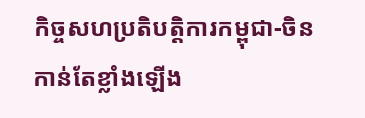កិច្ចសហប្រតិបត្តិការកម្ពុជា-ចិន កាន់តែខ្លាំងឡើង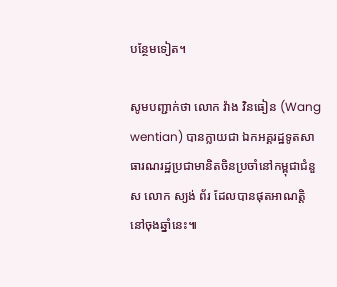បន្ថែមទៀត។

សូមបញ្ជាក់ថា លោក វ៉ាង វិនធៀន (Wang wentian) បានក្លាយជា ឯកអគ្គរដ្ឋទូតសាធារណរដ្ឋប្រជាមានិតចិនប្រចាំនៅកម្ពុជាជំនួស លោក ស្យង់ ព័រ ដែលបានផុតអាណត្តិ នៅចុងឆ្នាំនេះ៕